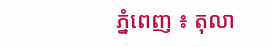ភ្នំពេញ ៖ តុលា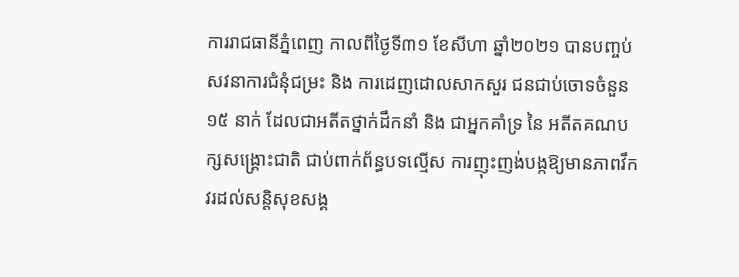ការរាជធានីភ្នំពេញ កាលពីថ្ងៃទី៣១ ខែសីហា ឆ្នាំ២០២១ បានបញ្ចប់សវនាការជំនុំជម្រះ និង ការដេញដោលសាកសួរ ជនជាប់ចោទចំនួន ១៥ នាក់ ដែលជាអតីតថ្នាក់ដឹកនាំ និង ជាអ្នកគាំទ្រ នៃ អតីតគណបក្សសង្គ្រោះជាតិ ជាប់ពាក់ព័ន្ធបទល្មើស ការញុះញង់បង្កឱ្យមានភាពវឹកវរដល់សន្ដិសុខសង្គ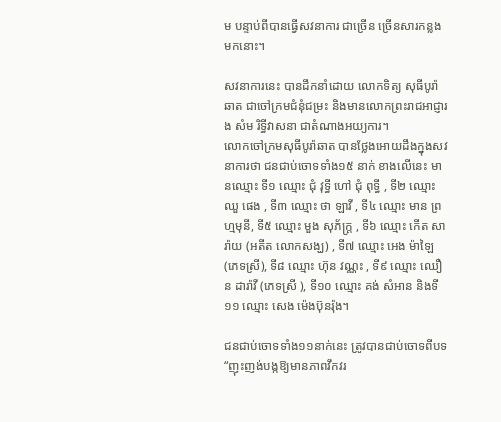ម បន្ទាប់ពីបានធ្វើសវនាការ ជាច្រើន ច្រើនសារកន្លងមកនោះ។

សវនាការនេះ បានដឹកនាំដោយ លោកទិត្យ សុធីបូរ៉ាឆាត ជាចៅក្រមជំនុំជម្រះ និងមានលោកព្រះរាជអាជ្ញារង សំម រិទ្ធីវាសនា ជាតំណាងអយ្យការ។
លោកចៅក្រមសុធីបូរ៉ាឆាត បានថ្លែងអោយដឹងក្នុងសវនាការថា ជនជាប់ចោទទាំង១៥ នាក់ ខាងលើនេះ មានឈ្មោះ ទី១ ឈ្មោះ ជុំ វុទ្ធី ហៅ ជុំ ពុទ្ធី , ទី២ ឈ្មោះ ឈួ ផេង , ទី៣ ឈ្មោះ ថា ឡាវី , ទី៤ ឈ្មោះ មាន ព្រហ្មមុនី, ទី៥ ឈ្មោះ មួង សុភ័ក្រ្ត , ទី៦ ឈ្មោះ កើត សារ៉ាយ (អតីត លោកសង្ឃ) , ទី៧ ឈ្មោះ អេង ម៉ាឡៃ (ភេទស្រី), ទី៨ ឈ្មោះ ហ៊ុន វណ្ណះ , ទី៩ ឈ្មោះ ឈឿន ដារ៉ាវី (ភេទស្រី ), ទី១០ ឈ្មោះ គង់ សំអាន និងទី១១ ឈ្មោះ សេង ម៉េងប៊ុនរ៉ុង។

ជនជាប់ចោទទាំង១១នាក់នេះ ត្រូវបានជាប់ចោទពីបទ “ញុះញង់បង្កឱ្យមានភាពវឹកវរ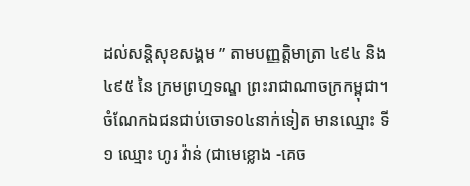ដល់សន្ដិសុខសង្គម ” តាមបញ្ញត្តិមាត្រា ៤៩៤ និង ៤៩៥ នៃ ក្រមព្រហ្មទណ្ឌ ព្រះរាជាណាចក្រកម្ពុជា។
ចំណែកឯជនជាប់ចោទ០៤នាក់ទៀត មានឈ្មោះ ទី១ ឈ្មោះ ហូរ វ៉ាន់ (ជាមេខ្លោង -គេច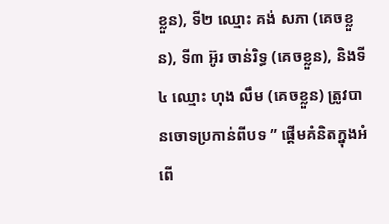ខ្លួន), ទី២ ឈ្មោះ គង់ សភា (គេចខ្លួន), ទី៣ អ៊ូរ ចាន់រិទ្ធ (គេចខ្លួន), និងទី៤ ឈ្មោះ ហុង លឹម (គេចខ្លួន) ត្រូវបានចោទប្រកាន់ពីបទ ” ផ្ដើមគំនិតក្នុងអំពើ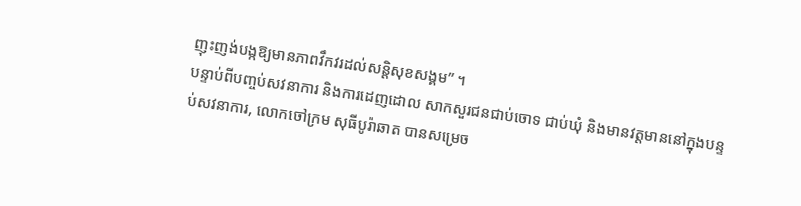ញុះញង់បង្កឱ្យមានភាពវឹកវរដល់សន្ដិសុខសង្គម” ។
បន្ទាប់ពីបញ្ចប់សវនាការ និងការដេញដោល សាកសួរជនជាប់ចោទ ជាប់ឃុំ និងមានវត្តមាននៅក្នុងបន្ទប់សវនាការ, លោកចៅក្រម សុធីបូរ៉ាឆាត បានសម្រេច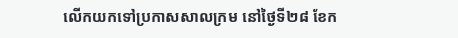លើកយកទៅប្រកាសសាលក្រម នៅថ្ងៃទី២៨ ខែក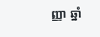ញ្ញា ឆ្នាំ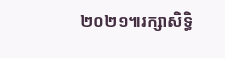២០២១៕រក្សាសិទ្ធិ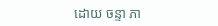ដោយ ចន្ទា ភា